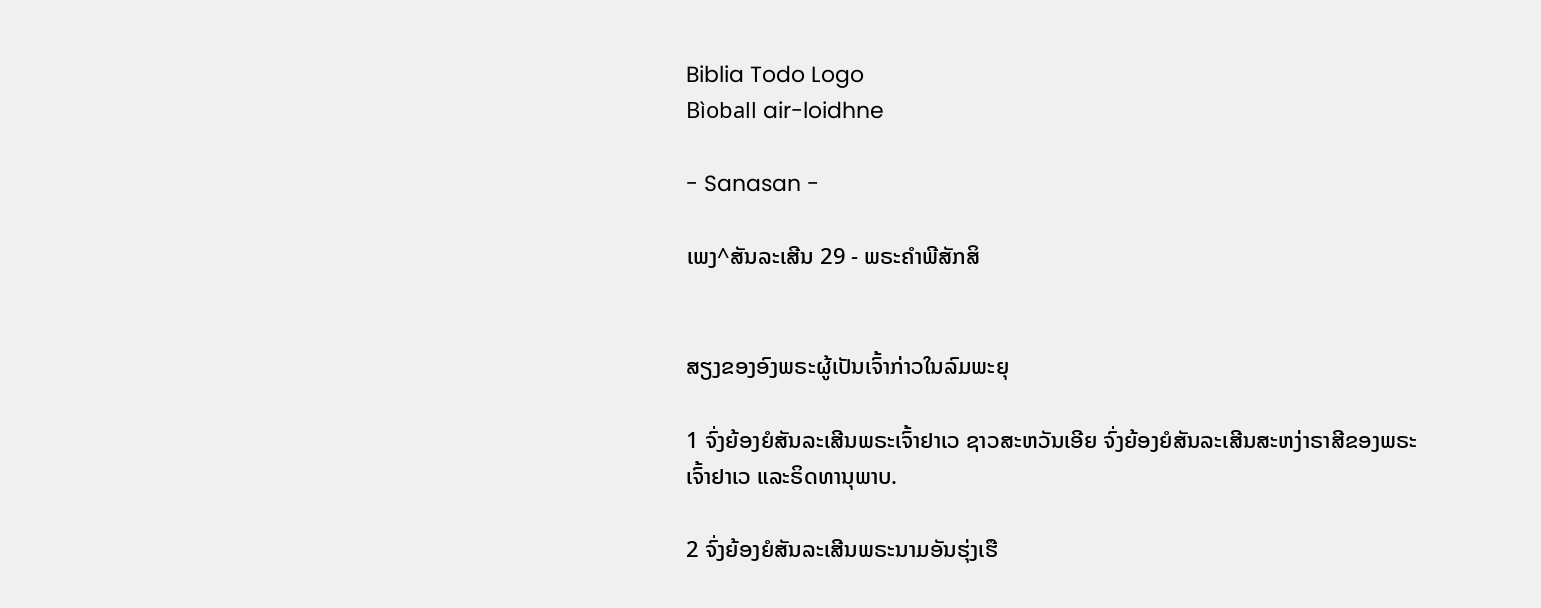Biblia Todo Logo
Bìoball air-loidhne

- Sanasan -

ເພງ^ສັນລະເສີນ 29 - ພຣະຄຳພີສັກສິ


ສຽງຂອງອົງພຣະຜູ້ເປັນເຈົ້າກ່າວໃນລົມພະຍຸ

1 ຈົ່ງຍ້ອງຍໍສັນລະເສີນພຣະເຈົ້າຢາເວ ຊາວສະຫວັນເອີຍ ຈົ່ງຍ້ອງຍໍສັນລະເສີນສະຫງ່າຣາສີຂອງພຣະເຈົ້າຢາເວ ແລະຣິດທານຸພາບ.

2 ຈົ່ງຍ້ອງຍໍສັນລະເສີນພຣະນາມອັນຮຸ່ງເຮື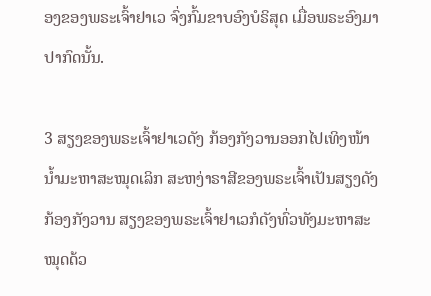ອງຂອງພຣະເຈົ້າຢາເວ ຈົ່ງກົ້ມຂາບອົງບໍຣິສຸດ ເມື່ອພຣະອົງມາປາກົດນັ້ນ.

3 ສຽງຂອງພຣະເຈົ້າຢາເວດັງ ກ້ອງກັງວານອອກໄປເທິງໜ້ານໍ້າມະຫາສະໝຸດເລິກ ສະຫງ່າຣາສີຂອງພຣະເຈົ້າເປັນສຽງດັງກ້ອງກັງວານ ສຽງຂອງພຣະເຈົ້າຢາເວກໍດັງທົ່ວທັງມະຫາສະໝຸດດ້ວ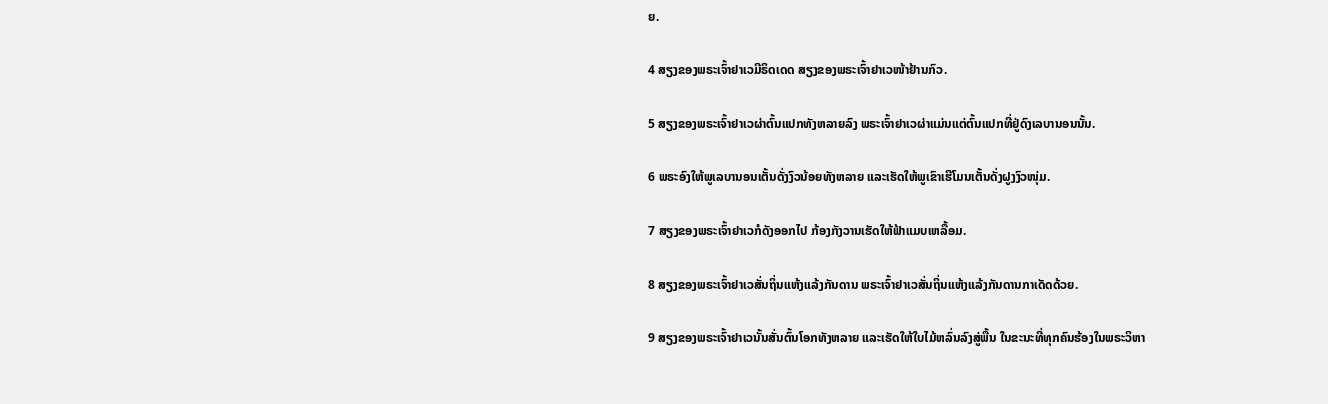ຍ.

4 ສຽງຂອງພຣະເຈົ້າຢາເວມີຣິດເດດ ສຽງຂອງພຣະເຈົ້າຢາເວໜ້າຢ້ານກົວ.

5 ສຽງຂອງພຣະເຈົ້າຢາເວຜ່າຕົ້ນແປກທັງຫລາຍລົງ ພຣະເຈົ້າຢາເວຜ່າແມ່ນແຕ່ຕົ້ນແປກທີ່ຢູ່ດົງເລບານອນນັ້ນ.

6 ພຣະອົງໃຫ້ພູເລບານອນເຕັ້ນດັ່ງງົວນ້ອຍທັງຫລາຍ ແລະເຮັດໃຫ້ພູເຂົາເຮີໂມນເຕັ້ນດັ່ງຝູງງົວໜຸ່ມ.

7 ສຽງຂອງພຣະເຈົ້າຢາເວກໍດັງອອກໄປ ກ້ອງກັງວານເຮັດໃຫ້ຟ້າແມບເຫລື້ອມ.

8 ສຽງຂອງພຣະເຈົ້າຢາເວສັ່ນຖິ່ນແຫ້ງແລ້ງກັນດານ ພຣະເຈົ້າຢາເວສັ່ນຖິ່ນແຫ້ງແລ້ງກັນດານກາເດັດດ້ວຍ.

9 ສຽງຂອງພຣະເຈົ້າຢາເວນັ້ນສັ່ນຕົ້ນໂອກທັງຫລາຍ ແລະເຮັດໃຫ້ໃບໄມ້ຫລົ່ນລົງສູ່ພື້ນ ໃນຂະນະທີ່ທຸກຄົນຮ້ອງໃນພຣະວິຫາ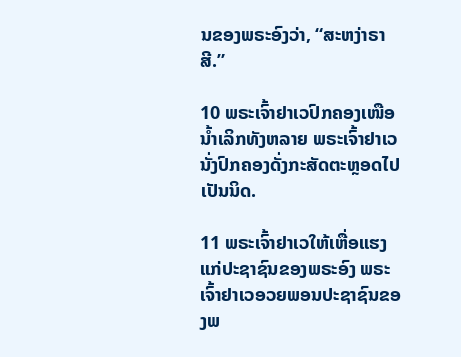ນຂອງພຣະອົງວ່າ, “ສະຫງ່າຣາສີ.”

10 ພຣະເຈົ້າຢາເວປົກຄອງເໜືອນໍ້າເລິກທັງຫລາຍ ພຣະເຈົ້າຢາເວນັ່ງປົກຄອງດັ່ງກະສັດຕະຫຼອດໄປເປັນນິດ.

11 ພຣະເຈົ້າຢາເວໃຫ້ເຫື່ອແຮງແກ່ປະຊາຊົນຂອງພຣະອົງ ພຣະເຈົ້າຢາເວອວຍພອນປະຊາຊົນຂອງພ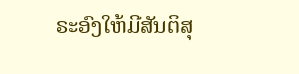ຣະອົງໃຫ້ມີສັນຕິສຸ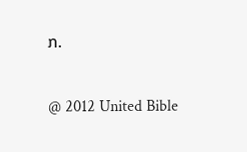ກ.

@ 2012 United Bible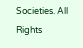Societies. All Rights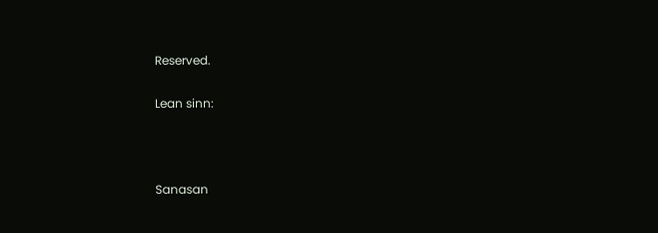Reserved.

Lean sinn:



Sanasan